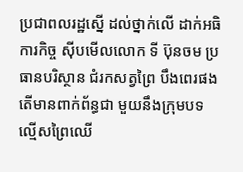ប្រជាពលរដ្ឋស្នើ ដល់ថ្នាក់លើ ដាក់អធិការកិច្ច ស៊ីបមើលលោក ទី ប៊ុនចម ប្រធានបរិស្ថាន ជំរកសត្វព្រៃ បឹងពេរផង តើមានពាក់ព័ន្ធជា មួយនឹងក្រុមបទ ល្មើសព្រៃឈើ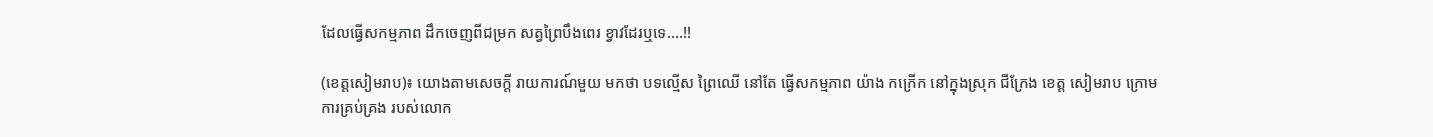ដែលធ្វើសកម្មភាព ដឹកចេញពីជម្រក សត្វព្រៃបឹងពេរ ខ្វាវដែរឬទេ….!!

(ខេត្តសៀមរាប)៖ យោងតាមសេចក្តី រាយការណ៍មួយ មកថា បទល្មើស ព្រៃឈើ នៅតែ ធ្វើសកម្មភាព យ៉ាង កក្រើក នៅក្នុងស្រុក ជីក្រែង ខេត្ត សៀមរាប ក្រោម ការគ្រប់គ្រង របស់លោក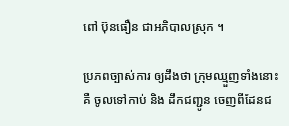ពៅ ប៊ុនធឿន ជាអភិបាលស្រុក ។

ប្រភពច្បាស់ការ ឲ្យដឹងថា ក្រុមឈ្មួញទាំងនោះ គឺ ចូលទៅកាប់ និង ដឹកជញ្ជូន ចេញពីដែនជ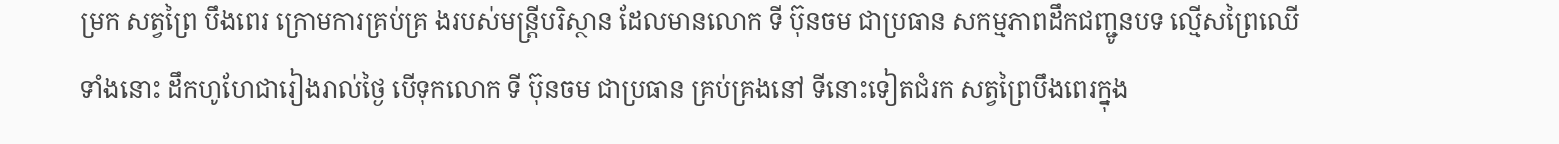ម្រក សត្វព្រៃ បឹងពេរ ក្រោមការគ្រប់គ្រ ងរបស់មន្ត្រីបរិស្ថាន ដែលមានលោក ទី ប៊ុនចម ជាប្រធាន សកម្មភាពដឹកជញ្ជូនបទ ល្មើសព្រៃឈើទាំងនោះ ដឹកហូហែជារៀងរាល់ថ្ងៃ បើទុកលោក ទី ប៊ុនចម ជាប្រធាន គ្រប់គ្រងនៅ ទីនោះទៀតជំរក សត្វព្រៃបឹងពេរក្នុង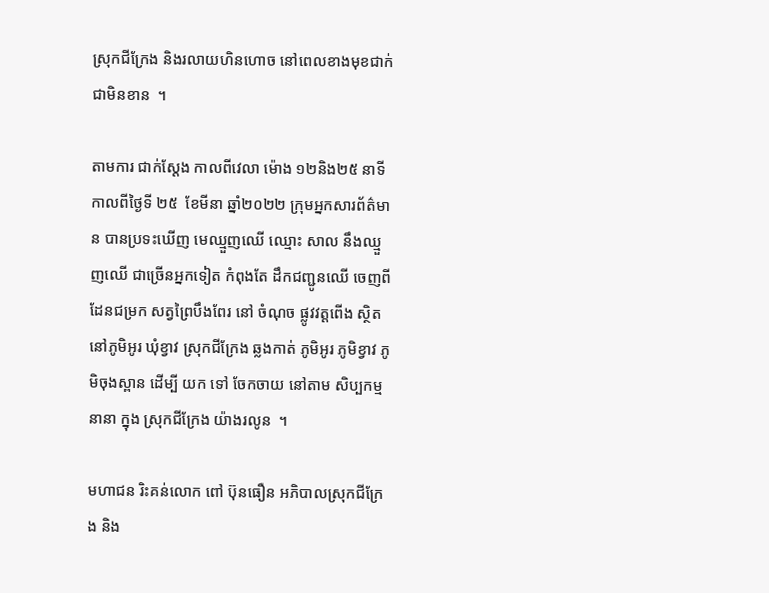ស្រុកជីក្រែង និងរលាយហិនហោច នៅពេលខាងមុខជាក់ជាមិនខាន  ។

តាមការ ជាក់ស្តែង កាលពីវេលា ម៉ោង ១២និង២៥ នាទី កាលពីថ្ងៃទី ២៥  ខែមីនា ឆ្នាំ២០២២ ក្រុមអ្នកសារព័ត៌មាន បានប្រទះឃើញ មេឈ្មួញឈើ ឈ្មោះ សាល នឹងឈ្មួញឈើ ជាច្រើនអ្នកទៀត កំពុងតែ ដឹកជញ្ជូនឈើ ចេញពី ដែនជម្រក សត្វព្រៃបឹងពែរ នៅ ចំណុច ផ្លូវវត្តពើង ស្ថិតនៅភូមិអូរ ឃុំខ្វាវ ស្រុកជីក្រែង ឆ្លងកាត់ ភូមិអូរ ភូមិខ្វាវ ភូមិចុងស្ពាន ដើម្បី យក ទៅ ចែកចាយ នៅតាម សិប្បកម្មនានា ក្នុង ស្រុកជីក្រែង យ៉ាងរលូន  ។

មហាជន រិះគន់លោក ពៅ ប៊ុនធឿន អភិបាលស្រុកជីក្រែង និង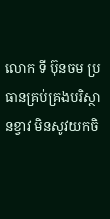លោក ទី ប៊ុនចម ប្រធានគ្រប់គ្រងបរិស្ថានខ្វាវ មិនសូវយកចិ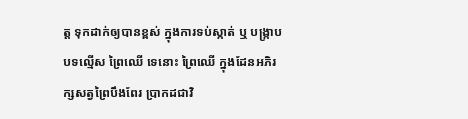ត្ត ទុកដាក់ឲ្យបានខ្ពស់ ក្នុងការទប់ស្កាត់ ឬ បង្រ្កាប បទល្មើស ព្រៃឈើ ទេនោះ ព្រៃឈើ ក្នុងដែនអភិរក្សសត្វព្រៃបឹងពែរ ប្រាកដជាវិ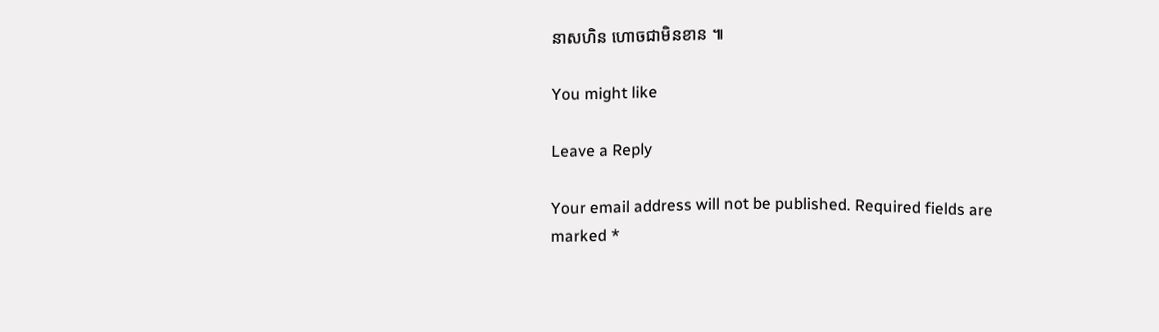នាសហិន ហោចជាមិនខាន ៕

You might like

Leave a Reply

Your email address will not be published. Required fields are marked *